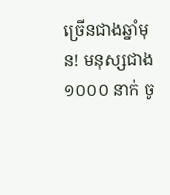ច្រើនជាងឆ្នាំមុន! មនុស្សជាង ១០០០ នាក់ ចូ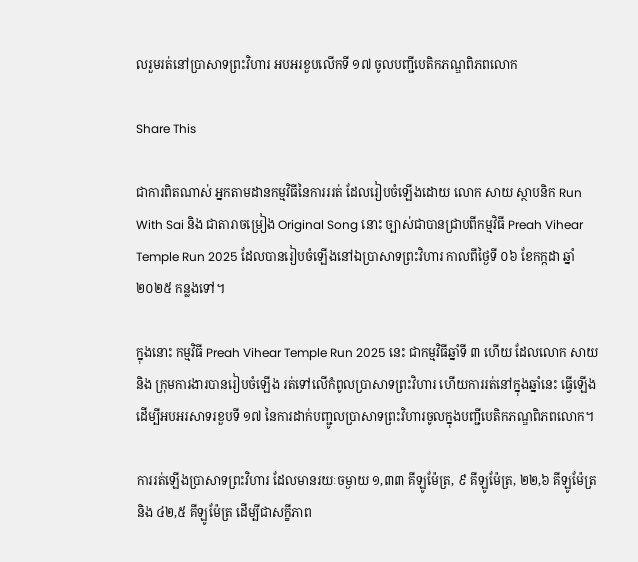លរួមរត់នៅប្រាសាទព្រះវិហារ អបអរខួបលើកទី ១៧ ចូលបញ្ជីបេតិកភណ្ឌពិភពលោក

Share This

ជាការពិតណាស់ អ្នកតាមដានកម្មវិធីនៃការររត់ ដែលរៀបចំឡើងដោយ លោក សាយ ស្ថាបនិក Run With Sai និង ជាតារាចម្រៀង Original Song នោះ ច្បាស់ជាបានជ្រាបពីកម្មវិធី Preah Vihear Temple Run 2025 ដែលបានរៀបចំឡើងនៅឯប្រាសាទព្រះវិហារ កាលពីថ្ងៃទី ០៦ ខែកក្កដា ឆ្នាំ ២០២៥ កន្លងទៅ។

ក្នុងនោះ កម្មវិធី Preah Vihear Temple Run 2025 នេះ ជាកម្មវិធីឆ្នាំទី ៣ ហើយ ដែលលោក សាយ និង ក្រុមការងារបានរៀបចំឡើង រត់ទៅលើកំពូលប្រាសាទព្រះវិហារ ហើយការរត់នៅក្នុងឆ្នាំនេះ ធ្វើឡើងដើម្បីអបអរសាទរខួបទី ១៧ នៃការដាក់បញ្ជូលប្រាសាទព្រះវិហារចូលក្នុងបញ្ជីបេតិកភណ្ឌពិភពលោក។

ការរត់ឡើងប្រាសាទព្រះវិហារ ដែលមានរយៈចម្ងាយ ១,៣៣ គីឡូម៉ែត្រ, ៩ គីឡូម៉ែត្រ, ២២,៦ គីឡូម៉ែត្រ និង ៤២,៥ គីឡូម៉ែត្រ ដើម្បីជាសក្ខីភាព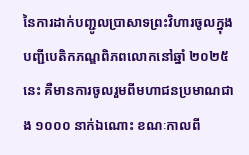នៃការដាក់បញ្ជូលប្រាសាទព្រះវិហារចូលក្នុងបញ្ជីបេតិកភណ្ឌពិភពលោកនៅឆ្នាំ ២០២៥ នេះ គឺមានការចូលរួមពីមហាជនប្រមាណជាង ១០០០ នាក់ឯណោះ ខណៈកាលពី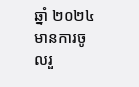ឆ្នាំ ២០២៤ មានការចូលរួ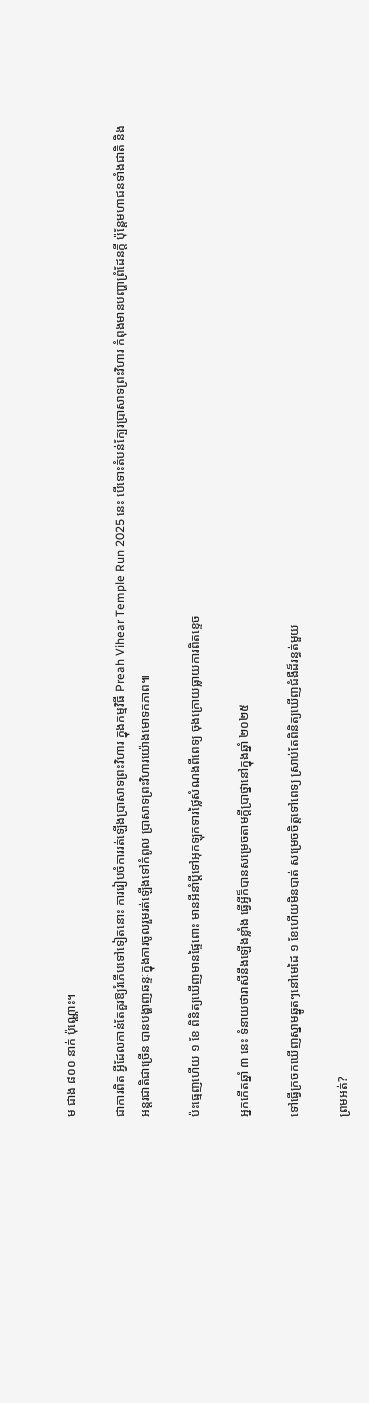ម ជាង ៨០០ នាក់ ប៉ុណ្ណោះ។

ជាការពិត អ្វីដែលកាន់តែគួរឱ្យរំភើបទៅទៀតនោះ ការរៀបចំការរត់ឡើងប្រាសាទព្រះវិហារ ក្នុងកម្មវិធី Preah Vihear Temple Run 2025 នេះ បើទោះតំបន់ក្បែរប្រាសាទព្រះវិហារ កំពុងមានបញ្ហាព្រំដែនក្តី ប៉ុន្តែមហាជនទាំងជាតិ និង អន្តរជាតិជាច្រើន បានបង្ហាញឆន្ទៈក្នុងការចូលរួមរត់ឡើងទៅកំពូល ប្រាសាទព្រះវិហារយ៉ោងមោទកភាព៕

ប៉ះធ្មេញហើយ ១ ខែ ពិនិត្យឃើញមានផ្ទៃពោះ មានអីនាំប្ដីទៅអុកឡុកទារថ្លៃសំណងពីពេទ្យ ចុងក្រោយធ្លាយការពិតខ្ទេច

អ្នកកើតឆ្នាំ ៣ នេះ ទំនាយថារាសីនឹងឡើងខ្លាំង ធ្វើអ្វីក៏បានសម្រេចតាមក្ដីប្រាថ្នានៅក្នុងឆ្នាំ ២០២៥

ទៅធ្វើក្រចកឃើញស្នាមឆ្នូតៗនៅមេដៃ ១ ខែហើយមិនបាត់ សម្រេចចិត្តទៅពេទ្យ ស្រាប់តែពិនិត្យឃើញជំងឺដ៏រន្ធត់មួយ

ព្រមអត់?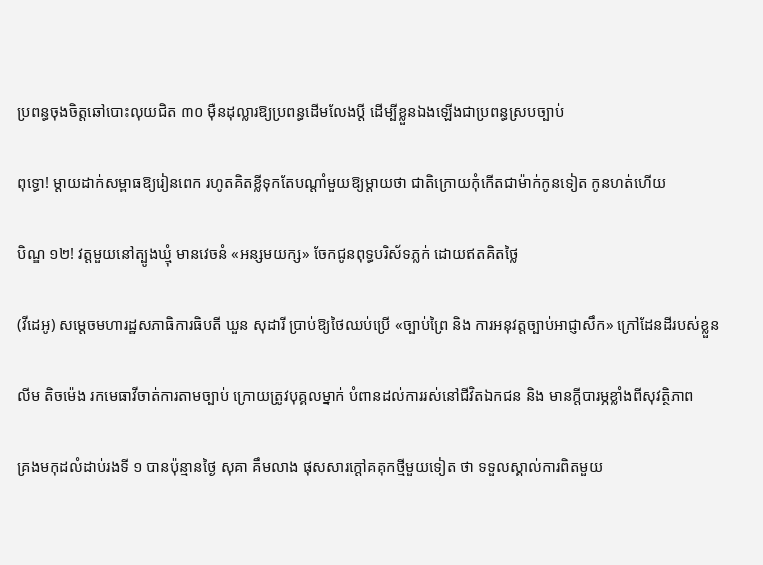ប្រពន្ធចុងចិត្តឆៅបោះលុយជិត ៣០ ម៉ឺនដុល្លារឱ្យប្រពន្ធដើមលែងប្តី ដើម្បីខ្លួនឯងឡើងជាប្រពន្ធស្របច្បាប់

ពុទ្ធោ! ម្ដាយដាក់សម្ពាធឱ្យរៀនពេក រហូតគិតខ្លីទុកតែបណ្ដាំមួយឱ្យម្តាយថា ជាតិក្រោយកុំកើតជាម៉ាក់កូនទៀត កូនហត់ហើយ

បិណ្ឌ ១២! វត្តមួយនៅត្បូងឃ្មុំ មានវេចនំ «អន្សមយក្ស» ចែកជូនពុទ្ធបរិស័ទភ្លក់ ដោយឥតគិតថ្លៃ

(វីដេអូ) សម្តេចមហារដ្ឋសភាធិការធិបតី ឃួន សុដារី ប្រាប់ឱ្យថៃឈប់ប្រើ «ច្បាប់ព្រៃ និង ការអនុវត្តច្បាប់អាជ្ញាសឹក» ក្រៅដែនដីរបស់ខ្លួន

លីម តិចម៉េង រកមេធាវីចាត់ការតាមច្បាប់ ក្រោយត្រូវបុគ្គលម្នាក់ បំពានដល់ការរស់នៅជីវិតឯកជន និង មានក្ដីបារម្ភខ្លាំងពីសុវត្ថិភាព

គ្រងមកុដលំដាប់រងទី ១ បានប៉ុន្មានថ្ងៃ សុគា គឹមលាង ផុសសារក្ដៅគគុកថ្មីមួយទៀត ថា ទទួលស្គាល់ការពិតមួយ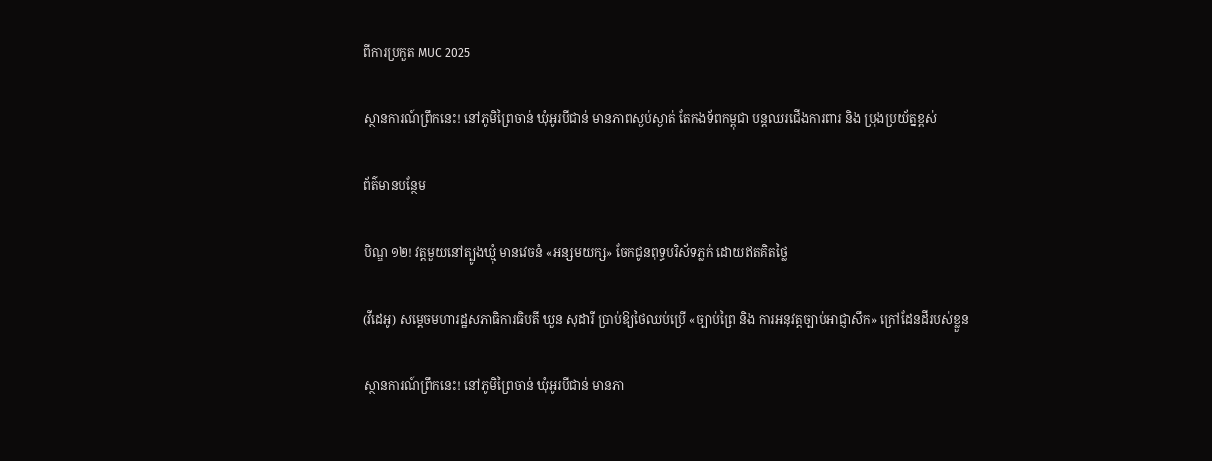ពីការប្រកួត MUC 2025

ស្ថានការណ៍ព្រឹកនេះ! នៅភូមិព្រៃចាន់ ឃុំអូរបីជាន់ មានភាពស្ងប់ស្ងាត់ តែកងទ័ពកម្ពុជា បន្តឈរជើងការពារ និង ប្រុងប្រយ័ត្នខ្ពស់

ព័ត៌មានបន្ថែម

បិណ្ឌ ១២! វត្តមួយនៅត្បូងឃ្មុំ មានវេចនំ «អន្សមយក្ស» ចែកជូនពុទ្ធបរិស័ទភ្លក់ ដោយឥតគិតថ្លៃ

(វីដេអូ) សម្តេចមហារដ្ឋសភាធិការធិបតី ឃួន សុដារី ប្រាប់ឱ្យថៃឈប់ប្រើ «ច្បាប់ព្រៃ និង ការអនុវត្តច្បាប់អាជ្ញាសឹក» ក្រៅដែនដីរបស់ខ្លួន

ស្ថានការណ៍ព្រឹកនេះ! នៅភូមិព្រៃចាន់ ឃុំអូរបីជាន់ មានភា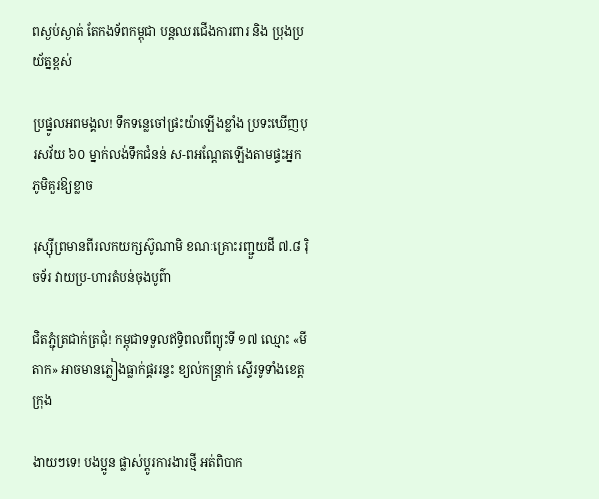ពស្ងប់ស្ងាត់ តែកងទ័ពកម្ពុជា បន្តឈរជើងការពារ និង ប្រុងប្រយ័ត្នខ្ពស់

ប្រផ្នូលអពមង្គល! ទឹកទន្លេចៅផ្រះយ៉ាឡើងខ្លាំង ប្រទះឃើញបុរសវ័យ ៦០ ម្នាក់លង់ទឹកជំនន់ ស-ពអណ្ដែតឡើងតាមផ្ទះអ្នកភូមិគួរឱ្យខ្លាច

រុស្ស៊ីព្រមានពីរលកយក្សស៊ូណាមិ ខណៈគ្រោះរញ្ជួយដី ៧.៨ រ៉ិចទ័រ វាយប្រ-ហារតំបន់ចុងបូព៌ា

ជិតភ្ជុំត្រជាក់ត្រជុំ! កម្ពុជាទទួលឥទ្ធិពលពីព្យុះទី ១៧ ឈ្មោះ «មីតាក» អាចមានភ្លៀងធ្លាក់ផ្គររន្ទះ ខ្យល់កន្ត្រាក់ ស្ទើរទូទាំងខេត្តក្រុង

ងាយៗទេ! បងប្អូន ផ្លាស់ប្ដូរការងារថ្មី អត់ពិបាក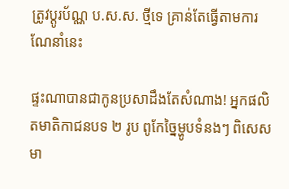ត្រូវប្ដូរប័ណ្ណ ប.ស.ស. ថ្មីទេ គ្រាន់តែធ្វើតាមការណែនាំនេះ

ផ្ទះណាបានជាកូនប្រសាដឹងតែសំណាង! អ្នកផលិតមាតិកាជនបទ ២ រូប ពូកែច្នៃម្ហូបទំនងៗ ពិសេសមា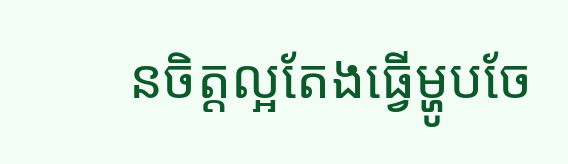នចិត្តល្អតែងធ្វើម្ហូបចែ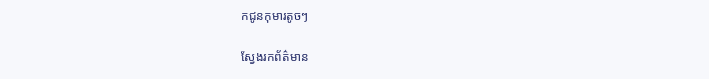កជូនកុមារតូចៗ

ស្វែងរកព័ត៌មាន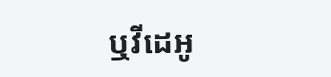ឬវីដេអូ